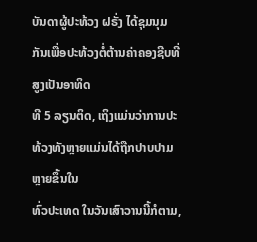ບັນດາຜູ້ປະທ້ວງ ຝຣັ່ງ ໄດ້ຊຸມນຸມກັນເພື່ອປະທ້ວງຕໍ່ຕ້ານຄ່າຄອງຊີບທີ່ສູງເປັນອາທິດ
ທີ 5 ລຽນຕິດ, ເຖິງແມ່ນວ່າການປະທ້ວງທັງຫຼາຍແມ່ນໄດ້ຖືກປາບປາມຫຼາຍຂຶ້ນໃນ
ທົ່ວປະເທດ ໃນວັນເສົາວານນີ້ກໍຕາມ,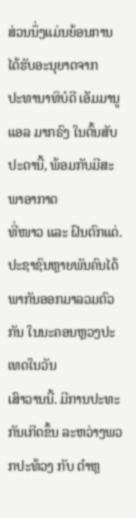ສ່ວນນຶ່ງແມ່ນຍ້ອນການໄດ້ຮັບອະນຸຍາດຈາກ
ປະທານາທິບໍດີ ເອັມມານູແອລ ມາກຣົງ ໃນຕົ້ນສັບປະດານີ້, ພ້ອມກັບມີສະພາອາກາດ
ທີ່ໜາວ ແລະ ຝົນຕົກແດ່.
ປະຊາຊົນຫຼາຍພັນຄົນໄດ້ພາກັນອອກມາລວມຕົວກັນ ໃນນະຄອນຫຼວງປະເທດໃນວັນ
ເສົາວານນີ້. ມີການປະທະກັນເກີດຂຶ້ນ ລະຫວ່າງພວກປະທ້ວງ ກັບ ຕຳຫຼ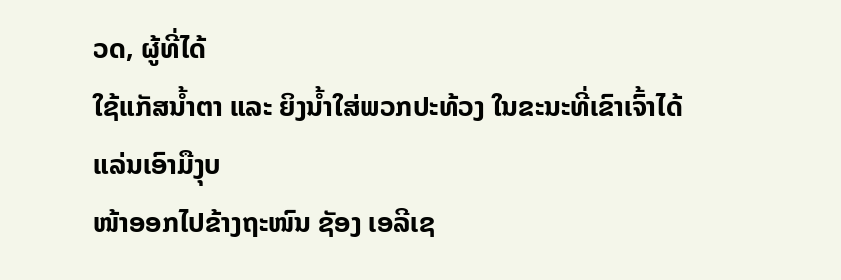ວດ, ຜູ້ທີ່ໄດ້
ໃຊ້ແກັສນ້ຳຕາ ແລະ ຍິງນ້ຳໃສ່ພວກປະທ້ວງ ໃນຂະນະທີ່ເຂົາເຈົ້າໄດ້ແລ່ນເອົາມືງຸບ
ໜ້າອອກໄປຂ້າງຖະໜົນ ຊັອງ ເອລີເຊ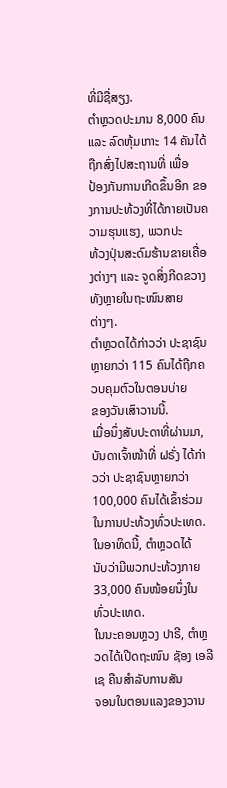ທີ່ມີຊື່ສຽງ.
ຕຳຫຼວດປະມານ 8,000 ຄົນ ແລະ ລົດຫຸ້ມເກາະ 14 ຄັນໄດ້ຖືກສົ່ງໄປສະຖານທີ່ ເພື່ອ
ປ້ອງກັນການເກີດຂຶ້ນອີກ ຂອງການປະທ້ວງທີ່ໄດ້ກາຍເປັນຄວາມຮຸນແຮງ, ພວກປະ
ທ້ວງປຸ່ນສະດົມຮ້ານຂາຍເຄື່ອງຕ່າງໆ ແລະ ຈູດສິ່ງກີດຂວາງທັງຫຼາຍໃນຖະໜົນສາຍ
ຕ່າງໆ.
ຕຳຫຼວດໄດ້ກ່າວວ່າ ປະຊາຊົນຫຼາຍກວ່າ 115 ຄົນໄດ້ຖືກຄວບຄຸມຕົວໃນຕອນບ່າຍ
ຂອງວັນເສົາວານນີ້.
ເມື່ອນຶ່ງສັບປະດາທີ່ຜ່ານມາ, ບັນດາເຈົ້າໜ້າທີ່ ຝຣັ່ງ ໄດ້ກ່າວວ່າ ປະຊາຊົນຫຼາຍກວ່າ
100,000 ຄົນໄດ້ເຂົ້າຮ່ວມໃນການປະທ້ວງທົ່ວປະເທດ. ໃນອາທິດນີ້, ຕຳຫຼວດໄດ້
ນັບວ່າມີພວກປະທ້ວງກາຍ 33,000 ຄົນໜ້ອຍນຶ່ງໃນທົ່ວປະເທດ.
ໃນນະຄອນຫຼວງ ປາຣີ, ຕຳຫຼວດໄດ້ເປີດຖະໜົນ ຊັອງ ເອລີເຊ ຄືນສຳລັບການສັນ
ຈອນໃນຕອນແລງຂອງວານ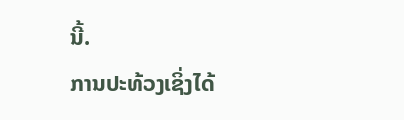ນີ້.
ການປະທ້ວງເຊິ່ງໄດ້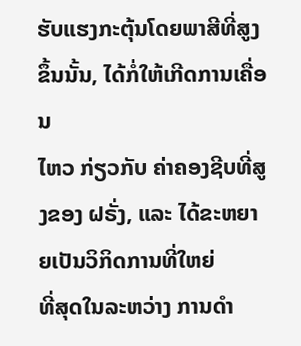ຮັບແຮງກະຕຸ້ນໂດຍພາສີທີ່ສູງຂຶ້ນນັ້ນ, ໄດ້ກໍ່ໃຫ້ເກີດການເຄື່ອນ
ໄຫວ ກ່ຽວກັບ ຄ່າຄອງຊີບທີ່ສູງຂອງ ຝຣັ່ງ, ແລະ ໄດ້ຂະຫຍາຍເປັນວິກິດການທີ່ໃຫຍ່
ທີ່ສຸດໃນລະຫວ່າງ ການດຳ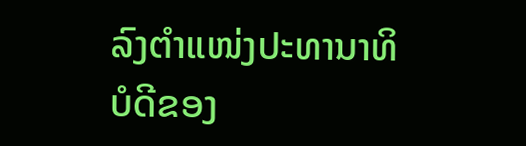ລົງຕຳແໜ່ງປະທານາທິບໍດີຂອງ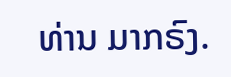ທ່ານ ມາກຣົງ.